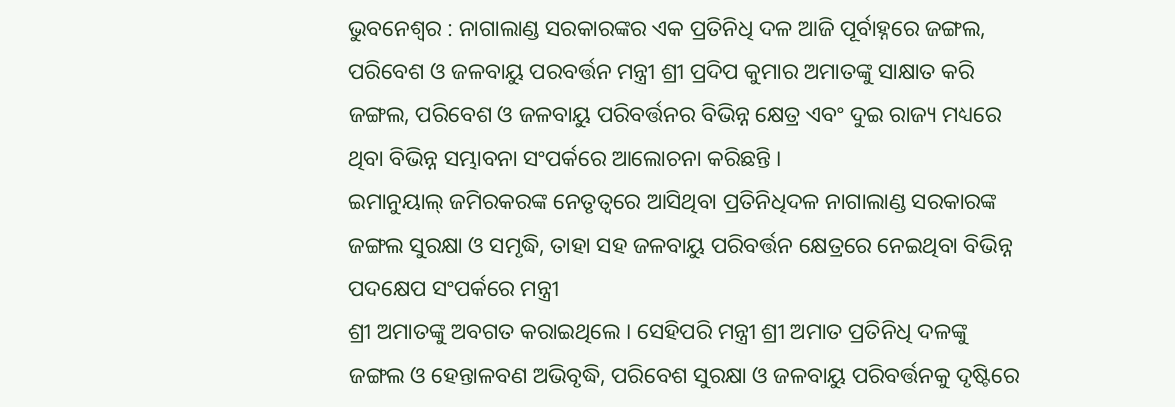ଭୁବନେଶ୍ୱର : ନାଗାଲାଣ୍ଡ ସରକାରଙ୍କର ଏକ ପ୍ରତିନିଧି ଦଳ ଆଜି ପୂର୍ବାହ୍ନରେ ଜଙ୍ଗଲ, ପରିବେଶ ଓ ଜଳବାୟୁ ପରବର୍ତ୍ତନ ମନ୍ତ୍ରୀ ଶ୍ରୀ ପ୍ରଦିପ କୁମାର ଅମାତଙ୍କୁ ସାକ୍ଷାତ କରି ଜଙ୍ଗଲ, ପରିବେଶ ଓ ଜଳବାୟୁ ପରିବର୍ତ୍ତନର ବିଭିନ୍ନ କ୍ଷେତ୍ର ଏବଂ ଦୁଇ ରାଜ୍ୟ ମଧ୍ୟରେ ଥିବା ବିଭିନ୍ନ ସମ୍ଭାବନା ସଂପର୍କରେ ଆଲୋଚନା କରିଛନ୍ତି ।
ଇମାନୁୟାଲ୍ ଜମିରକରଙ୍କ ନେତୃତ୍ୱରେ ଆସିଥିବା ପ୍ରତିନିଧିଦଳ ନାଗାଲାଣ୍ଡ ସରକାରଙ୍କ ଜଙ୍ଗଲ ସୁରକ୍ଷା ଓ ସମୃଦ୍ଧି, ତାହା ସହ ଜଳବାୟୁ ପରିବର୍ତ୍ତନ କ୍ଷେତ୍ରରେ ନେଇଥିବା ବିଭିନ୍ନ ପଦକ୍ଷେପ ସଂପର୍କରେ ମନ୍ତ୍ରୀ
ଶ୍ରୀ ଅମାତଙ୍କୁ ଅବଗତ କରାଇଥିଲେ । ସେହିପରି ମନ୍ତ୍ରୀ ଶ୍ରୀ ଅମାତ ପ୍ରତିନିଧି ଦଳଙ୍କୁ ଜଙ୍ଗଲ ଓ ହେନ୍ତାଳବଣ ଅଭିବୃଦ୍ଧି, ପରିବେଶ ସୁରକ୍ଷା ଓ ଜଳବାୟୁ ପରିବର୍ତ୍ତନକୁ ଦୃଷ୍ଟିରେ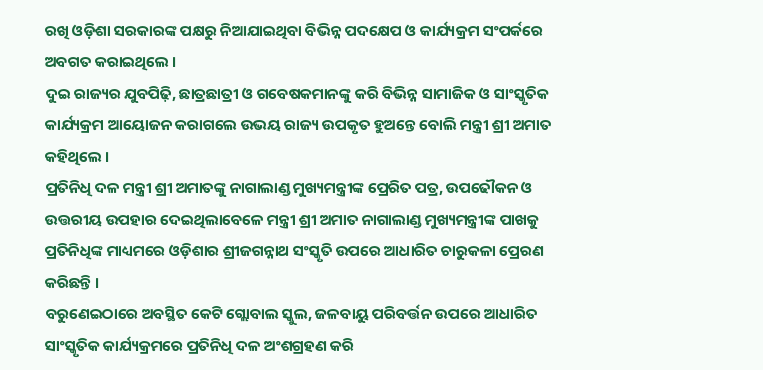ରଖି ଓଡ଼ିଶା ସରକାରଙ୍କ ପକ୍ଷରୁ ନିଆଯାଇଥିବା ବିଭିନ୍ନ ପଦକ୍ଷେପ ଓ କାର୍ଯ୍ୟକ୍ରମ ସଂପର୍କରେ ଅବଗତ କରାଇଥିଲେ ।
ଦୁଇ ରାଜ୍ୟର ଯୁବପିଢ଼ି, ଛାତ୍ରଛାତ୍ରୀ ଓ ଗବେଷକମାନଙ୍କୁ କରି ବିଭିନ୍ନ ସାମାଜିକ ଓ ସାଂସ୍କୃତିକ କାର୍ଯ୍ୟକ୍ରମ ଆୟୋଜନ କରାଗଲେ ଉଭୟ ରାଜ୍ୟ ଉପକୃତ ହୁଅନ୍ତେ ବୋଲି ମନ୍ତ୍ରୀ ଶ୍ରୀ ଅମାତ କହିଥିଲେ ।
ପ୍ରତିନିଧି ଦଳ ମନ୍ତ୍ରୀ ଶ୍ରୀ ଅମାତଙ୍କୁ ନାଗାଲାଣ୍ଡ ମୁଖ୍ୟମନ୍ତ୍ରୀଙ୍କ ପ୍ରେରିତ ପତ୍ର, ଉପଢୌକନ ଓ ଉତ୍ତରୀୟ ଉପହାର ଦେଇଥିଲାବେଳେ ମନ୍ତ୍ରୀ ଶ୍ରୀ ଅମାତ ନାଗାଲାଣ୍ଡ ମୁଖ୍ୟମନ୍ତ୍ରୀଙ୍କ ପାଖକୁ ପ୍ରତିନିଧିଙ୍କ ମାଧ୍ୟମରେ ଓଡ଼ିଶାର ଶ୍ରୀଜଗନ୍ନାଥ ସଂସ୍କୃତି ଉପରେ ଆଧାରିତ ଚାରୁକଳା ପ୍ରେରଣ କରିଛନ୍ତି ।
ବରୁଣେଇଠାରେ ଅବସ୍ଥିତ କେଟି ଗ୍ଲୋବାଲ ସ୍କୁଲ, ଜଳବାୟୁ ପରିବର୍ତ୍ତନ ଉପରେ ଆଧାରିତ ସାଂସ୍କୃତିକ କାର୍ଯ୍ୟକ୍ରମରେ ପ୍ରତିନିଧି ଦଳ ଅଂଶଗ୍ରହଣ କରି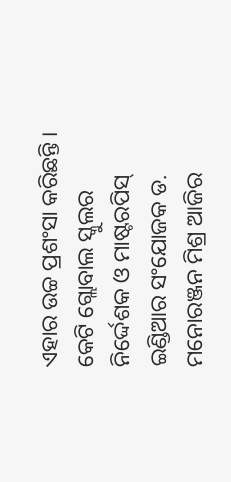ଏହାର ଉଚ୍ଚ ପ୍ରଶଂସା କରିଛନ୍ତି । କେଟି ଗ୍ଲୋବାଲ ସ୍କୁଲର ନିର୍ଦ୍ଦେଶକ ଓ ମାଷ୍ଟରପିସ୍ ଇଣ୍ଡିଆର ସଂଯୋଜକ ଡ. ମନୋରଞ୍ଜନ ମିଶ୍ର ଆଜିର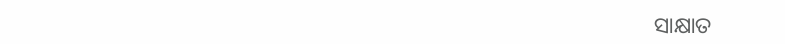ସାକ୍ଷାତ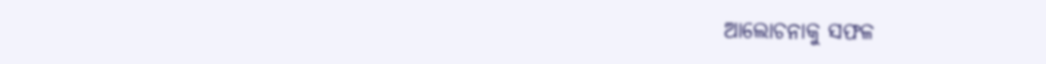ଆଲୋଚନାକୁ ସଫଳ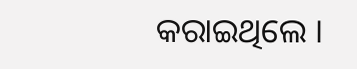କରାଇଥିଲେ ।